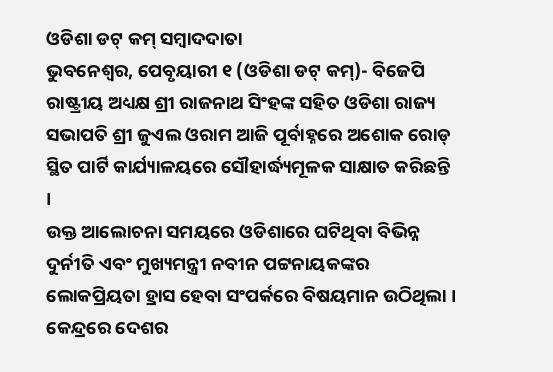ଓଡିଶା ଡଟ୍ କମ୍ ସମ୍ବାଦଦାତା
ଭୁବନେଶ୍ୱର, ପେବୃୟାରୀ ୧ (ଓଡିଶା ଡଟ୍ କମ୍)- ବିଜେପି ରାଷ୍ଟ୍ରୀୟ ଅଧ୍ୟକ୍ଷ ଶ୍ରୀ ରାଜନାଥ ସିଂହଙ୍କ ସହିତ ଓଡିଶା ରାଜ୍ୟ ସଭାପତି ଶ୍ରୀ ଜୁଏଲ ଓରାମ ଆଜି ପୂର୍ବାହ୍ନରେ ଅଶୋକ ରୋଡ୍ ସ୍ଥିତ ପାର୍ଟି କାର୍ଯ୍ୟାଳୟରେ ସୌହାର୍ଦ୍ଧ୍ୟମୂଳକ ସାକ୍ଷାତ କରିଛନ୍ତି ।
ଉକ୍ତ ଆଲୋଚନା ସମୟରେ ଓଡିଶାରେ ଘଟିଥିବା ବିଭିନ୍ନ ଦୁର୍ନୀତି ଏବଂ ମୁଖ୍ୟମନ୍ତ୍ରୀ ନବୀନ ପଟ୍ଟନାୟକଙ୍କର ଲୋକପ୍ରିୟତା ହ୍ରାସ ହେବା ସଂପର୍କରେ ବିଷୟମାନ ଉଠିଥିଲା ।
କେନ୍ଦ୍ରରେ ଦେଶର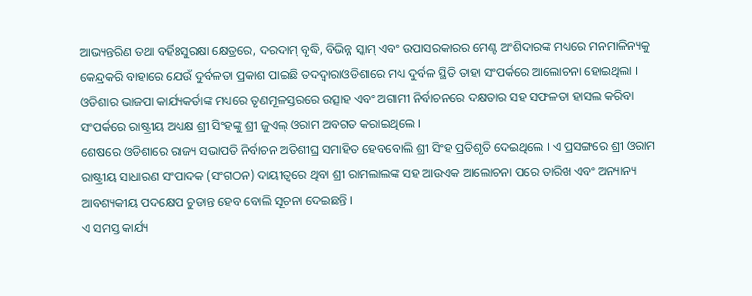ଆଭ୍ୟନ୍ତରିଣ ତଥା ବର୍ହିଃସୁରକ୍ଷା କ୍ଷେତ୍ରରେ, ଦରଦାମ୍ ବୃଦ୍ଧି, ବିଭିନ୍ନ ସ୍କାମ୍ ଏବଂ ଉପାସରକାରର ମେଣ୍ଟ ଅଂଶିଦାରଙ୍କ ମଧ୍ୟରେ ମନମାଳିନ୍ୟକୁ କେନ୍ଦ୍ରକରି ବାହାରେ ଯେଉଁ ଦୁର୍ବଳତା ପ୍ରକାଶ ପାଇଛି ତଦଦ୍ୱାରାଓଡିଶାରେ ମଧ୍ୟ ଦୁର୍ବଳ ସ୍ଥିତି ତାହା ସଂପର୍କରେ ଆଲୋଚନା ହୋଇଥିଲା ।
ଓଡିଶାର ଭାଜପା କାର୍ଯ୍ୟକର୍ତାଙ୍କ ମଧ୍ୟରେ ତୃଣମୂଳସ୍ତରରେ ଉତ୍ସାହ ଏବଂ ଅଗାମୀ ନିର୍ବାଚନରେ ଦକ୍ଷତାର ସହ ସଫଳତା ହାସଲ କରିବା ସଂପର୍କରେ ରାଷ୍ଟ୍ରୀୟ ଅଧ୍ୟକ୍ଷ ଶ୍ରୀ ସିଂହଙ୍କୁ ଶ୍ରୀ ଜୁଏଲ୍ ଓରାମ ଅବଗତ କରାଇଥିଲେ ।
ଶେଷରେ ଓଡିଶାରେ ରାଜ୍ୟ ସଭାପତି ନିର୍ବାଚନ ଅତିଶୀଘ୍ର ସମାହିତ ହେବବୋଲି ଶ୍ରୀ ସିଂହ ପ୍ରତିଶୃତି ଦେଇଥିଲେ । ଏ ପ୍ରସଙ୍ଗରେ ଶ୍ରୀ ଓରାମ ରାଷ୍ଟ୍ରୀୟ ସାଧାରଣ ସଂପାଦକ (ସଂଗଠନ) ଦାୟୀତ୍ୱରେ ଥିବା ଶ୍ରୀ ରାମଲାଲଙ୍କ ସହ ଆଉଏକ ଆଲୋଚନା ପରେ ତାରିଖ ଏବଂ ଅନ୍ୟାନ୍ୟ ଆବଶ୍ୟକୀୟ ପଦକ୍ଷେପ ଚୁଡାନ୍ତ ହେବ ବୋଲି ସୂଚନା ଦେଇଛନ୍ତି ।
ଏ ସମସ୍ତ କାର୍ଯ୍ୟ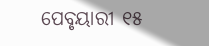ପେବୃୟାରୀ ୧୫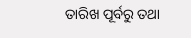ତାରିଖ ପୂର୍ବରୁ ତଥା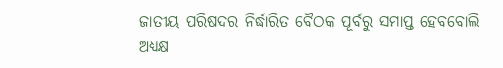ଜାତୀୟ ପରିଷଦର ନିର୍ଦ୍ଧାରିତ ବୈଠକ ପୂର୍ବରୁ ସମାପ୍ତ ହେବବୋଲି ଅଧ୍ୟକ୍ଷ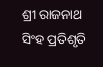ଶ୍ରୀ ରାଜନାଥ ସିଂହ ପ୍ରତିଶୃତି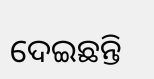ଦେଇଛନ୍ତି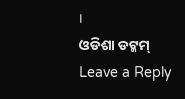।
ଓଡିଶା ଡଟ୍କମ୍
Leave a Reply